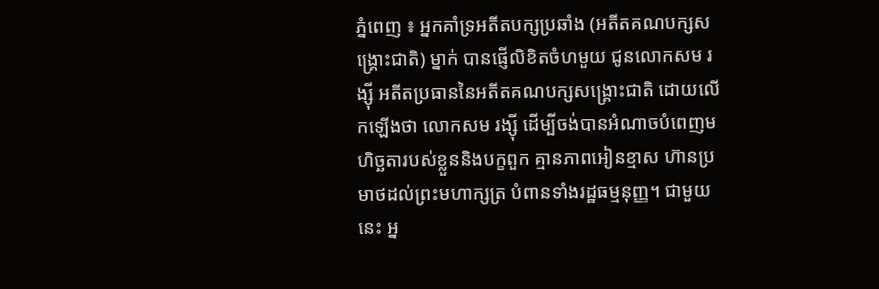ភ្នំពេញ ៖ អ្នកគាំទ្រអតីតបក្សប្រឆាំង (អតីតគណបក្សសង្រ្គោះជាតិ) ម្នាក់ បានផ្ញើលិខិតចំហមួយ ជូនលោកសម រង្ស៊ី អតីតប្រធាននៃអតីតគណបក្សសង្គ្រោះជាតិ ដោយលើកឡើងថា លោកសម រង្ស៊ី ដើម្បីចង់បានអំណាចបំពេញមហិច្ឆតារបស់ខ្លួននិងបក្ខពួក គ្មានភាពអៀនខ្មាស ហ៊ានប្រមាថដល់ព្រះមហាក្សត្រ បំពានទាំងរដ្ឋធម្មនុញ្ញ។ ជាមួយនេះ អ្ន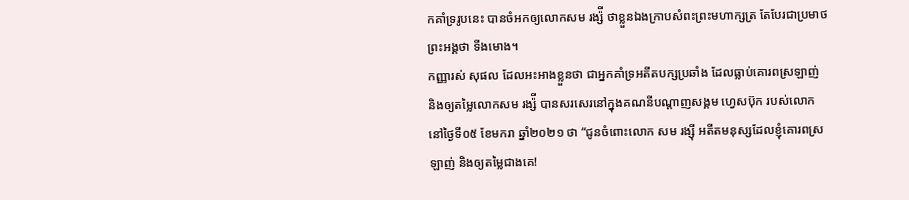កគាំទ្ររូបនេះ បានចំអកឲ្យលោកសម រង្ស៉ី ថាខ្លួនឯងក្រាបសំពះព្រះមហាក្សត្រ តែបែរជាប្រមាថព្រះអង្គថា ទីងមោង។
កញ្ញារស់ សុផល ដែលអះអាងខ្លួនថា ជាអ្នកគាំទ្រអតីតបក្សប្រឆាំង ដែលធ្លាប់គោរពស្រឡាញ់ និងឲ្យតម្លៃលោកសម រង្ស៉ី បានសរសេរនៅក្នុងគណនីបណ្ដាញសង្គម ហ្វេសប៊ុក របស់លោក នៅថ្ងៃទី០៥ ខែមករា ឆ្នាំ២០២១ ថា “ជូនចំពោះលោក សម រង្ស៊ី អតីតមនុស្សដែលខ្ញុំគោរពស្រឡាញ់ និងឲ្យតម្លៃជាងគេ!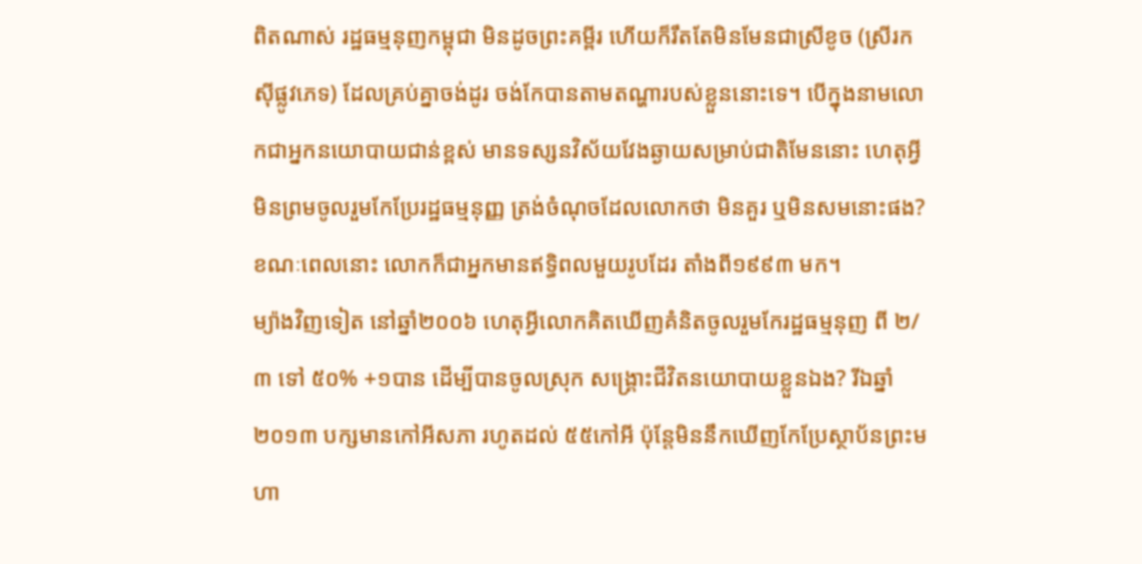ពិតណាស់ រដ្ឋធម្មនុញកម្ពុជា មិនដូចព្រះគម្ពីរ ហើយក៏រឹតតែមិនមែនជាស្រីខូច (ស្រីរកស៊ីផ្លូវភេទ) ដែលគ្រប់គ្នាចង់ដូរ ចង់កែបានតាមតណ្ហារបស់ខ្លួននោះទេ។ បើក្នុងនាមលោកជាអ្នកនយោបាយជាន់ខ្ពស់ មានទស្សនវិស័យវែងឆ្ងាយសម្រាប់ជាតិមែននោះ ហេតុអ្វីមិនព្រមចូលរួមកែប្រែរដ្ឋធម្មនុញ្ញ ត្រង់ចំណុចដែលលោកថា មិនគួរ ឬមិនសមនោះផង? ខណៈពេលនោះ លោកក៏ជាអ្នកមានឥទ្ធិពលមួយរូបដែរ តាំងពី១៩៩៣ មក។
ម្យ៉ាងវិញទៀត នៅឆ្នាំ២០០៦ ហេតុអ្វីលោកគិតឃើញគំនិតចូលរួមកែរដ្ឋធម្មនុញ ពី ២/៣ ទៅ ៥០% +១បាន ដើម្បីបានចូលស្រុក សង្រ្គោះជីវិតនយោបាយខ្លួនឯង? រីឯឆ្នាំ២០១៣ បក្សមានកៅអីសភា រហូតដល់ ៥៥កៅអី ប៉ុន្តែមិននឹកឃើញកែប្រែស្ថាប័នព្រះមហា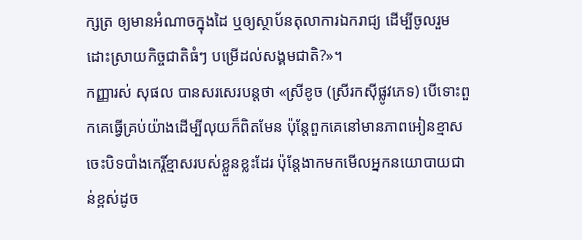ក្សត្រ ឲ្យមានអំណាចក្នុងដៃ ឬឲ្យស្ថាប័នតុលាការឯករាជ្យ ដើម្បីចូលរួមដោះស្រាយកិច្ចជាតិធំៗ បម្រើដល់សង្គមជាតិ?»។
កញ្ញារស់ សុផល បានសរសេរបន្តថា «ស្រីខូច (ស្រីរកស៊ីផ្លូវភេទ) បើទោះពួកគេធ្វើគ្រប់យ៉ាងដើម្បីលុយក៏ពិតមែន ប៉ុន្តែពួកគេនៅមានភាពអៀនខ្មាស ចេះបិទបាំងកេរ្តិ៍ខ្មាសរបស់ខ្លួនខ្លះដែរ ប៉ុន្តែងាកមកមើលអ្នកនយោបាយជាន់ខ្ពស់ដូច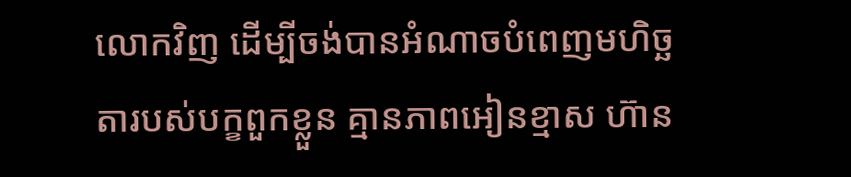លោកវិញ ដើម្បីចង់បានអំណាចបំពេញមហិច្ឆតារបស់បក្ខពួកខ្លួន គ្មានភាពអៀនខ្មាស ហ៊ាន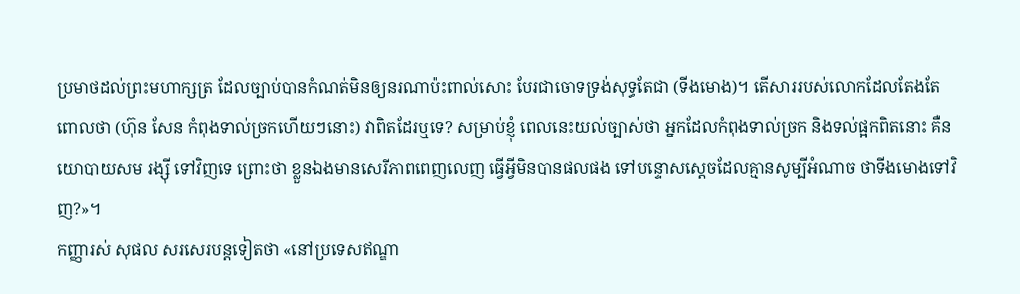ប្រមាថដល់ព្រះមហាក្សត្រ ដែលច្បាប់បានកំណត់មិនឲ្យនរណាប៉ះពាល់សោះ បែរជាចោទទ្រង់សុទ្ធតែជា (ទីងមោង)។ តើសាររបស់លោកដែលតែងតែពោលថា (ហ៊ុន សែន កំពុងទាល់ច្រកហើយៗនោះ) វាពិតដែរឬទេ? សម្រាប់ខ្ញុំ ពេលនេះយល់ច្បាស់ថា អ្នកដែលកំពុងទាល់ច្រក និងទល់ផ្អកពិតនោះ គឺនយោបាយសម រង្ស៊ី ទៅវិញទេ ព្រោះថា ខ្លួនឯងមានសេរីភាពពេញលេញ ធ្វើអ្វីមិនបានផលផង ទៅបន្ទោសស្តេចដែលគ្មានសូម្បីអំណាច ថាទីងមោងទៅវិញ?»។
កញ្ញារស់ សុផល សរសេរបន្តទៀតថា «នៅប្រទេសឥណ្ឌា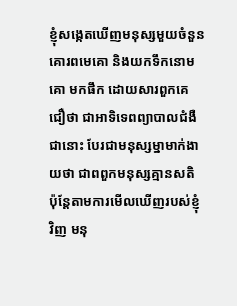ខ្ញុំសង្កេតឃើញមនុស្សមួយចំនួន គោរពមេគោ និងយកទឹកនោមគោ មកផឹក ដោយសារពួកគេជឿថា ជាអាទិទេពព្យាបាលជំងឺជានោះ បែរជាមនុស្សម្នាមាក់ងាយថា ជាពពួកមនុស្សគ្មានសតិ ប៉ុន្តែតាមការមើលឃើញរបស់ខ្ញុំវិញ មនុ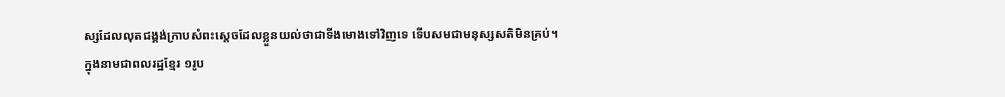ស្សដែលលុតជង្គង់ក្រាបសំពះស្តេចដែលខ្លួនយល់ថាជាទីងមោងទៅវិញទេ ទើបសមជាមនុស្សសតិមិនគ្រប់។
ក្នុងនាមជាពលរដ្ឋខ្មែរ ១រូប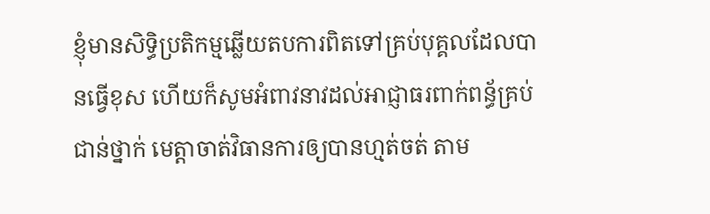ខ្ញុំមានសិទ្ធិប្រតិកម្មឆ្លើយតបការពិតទៅគ្រប់បុគ្គលដែលបានធ្វើខុស ហើយក៏សូមអំពាវនាវដល់អាជ្ញាធរពាក់ពន្ធ័គ្រប់ជាន់ថ្នាក់ មេត្តាចាត់វិធានការឲ្យបានហ្មត់ចត់ តាម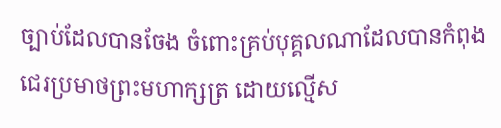ច្បាប់ដែលបានចែង ចំពោះគ្រប់បុគ្គលណាដែលបានកំពុងជេរប្រមាថព្រះមហាក្សត្រ ដោយល្មើស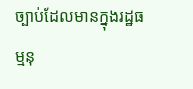ច្បាប់ដែលមានក្នុងរដ្ឋធម្មនុ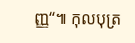ញ្ញ“៕ កុលបុត្រ